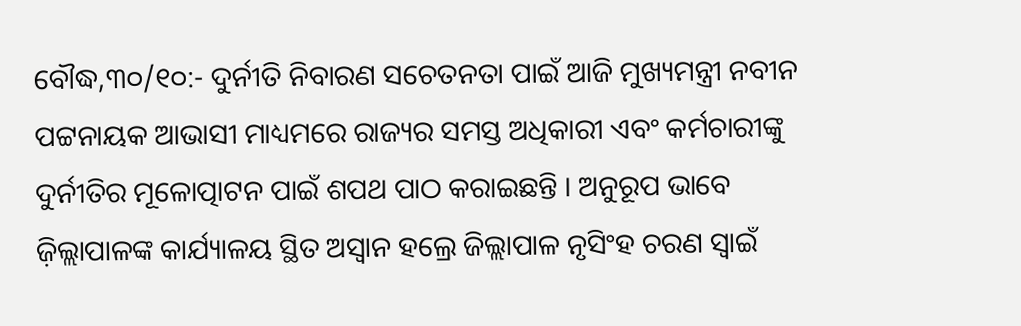ବୌଦ୍ଧ,୩୦/୧୦:- ଦୁର୍ନୀତି ନିବାରଣ ସଚେତନତା ପାଇଁ ଆଜି ମୁଖ୍ୟମନ୍ତ୍ରୀ ନବୀନ ପଟ୍ଟନାୟକ ଆଭାସୀ ମାଧ୍ୟମରେ ରାଜ୍ୟର ସମସ୍ତ ଅଧିକାରୀ ଏବଂ କର୍ମଚାରୀଙ୍କୁ ଦୁର୍ନୀତିର ମୂଳୋତ୍ପାଟନ ପାଇଁ ଶପଥ ପାଠ କରାଇଛନ୍ତି । ଅନୁରୂପ ଭାବେ ଜ଼ିଲ୍ଲାପାଳଙ୍କ କାର୍ଯ୍ୟାଳୟ ସ୍ଥିତ ଅସ୍ୱାନ ହଲ୍ରେ ଜିଲ୍ଲାପାଳ ନୃସିଂହ ଚରଣ ସ୍ୱାଇଁ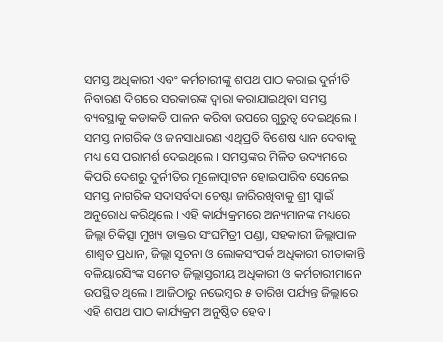ସମସ୍ତ ଅଧିକାରୀ ଏବଂ କର୍ମଚାରୀଙ୍କୁ ଶପଥ ପାଠ କରାଇ ଦୁର୍ନୀତି ନିବାରଣ ଦିଗରେ ସରକାରଙ୍କ ଦ୍ୱାରା କରାଯାଇଥିବା ସମସ୍ତ ବ୍ୟବସ୍ଥାକୁ କଡାକଡି ପାଳନ କରିବା ଉପରେ ଗୁରୁତ୍ୱ ଦେଇଥିଲେ । ସମସ୍ତ ନାଗରିକ ଓ ଜନସାଧାରଣ ଏଥିପ୍ରତି ବିଶେଷ ଧ୍ୟାନ ଦେବାକୁ ମଧ୍ୟ ସେ ପରାମର୍ଶ ଦେଇଥିଲେ । ସମସ୍ତଙ୍କର ମିଳିତ ଉଦ୍ୟମରେ କିପରି ଦେଶରୁ ଦୁର୍ନୀତିର ମୂଳୋତ୍ପାଟନ ହୋଇପାରିବ ସେନେଇ ସମସ୍ତ ନାଗରିକ ସଦାସର୍ବଦା ଚେଷ୍ଟା ଜାରିରଖିବାକୁ ଶ୍ରୀ ସ୍ୱାଇଁ ଅନୁରୋଧ କରିଥିଲେ । ଏହି କାର୍ଯ୍ୟକ୍ରମରେ ଅନ୍ୟମାନଙ୍କ ମଧ୍ୟରେ ଜିଲ୍ଲା ଚିକିତ୍ସା ମୁଖ୍ୟ ଡାକ୍ତର ସଂଘମିତ୍ରୀ ପଣ୍ଡା, ସହକାରୀ ଜିଲ୍ଲାପାଳ ଶାଶ୍ୱତ ପ୍ରଧାନ, ଜିଲ୍ଲା ସୂଚନା ଓ ଲୋକସଂପର୍କ ଅଧିକାରୀ ରୀତାକାନ୍ତି ବଳିୟାରସିଂଙ୍କ ସମେତ ଜିଲ୍ଲାସ୍ତରୀୟ ଅଧିକାରୀ ଓ କର୍ମଚାରୀମାନେ ଉପସ୍ଥିତ ଥିଲେ । ଆଜିଠାରୁ ନଭେମ୍ବର ୫ ତାରିଖ ପର୍ଯ୍ୟନ୍ତ ଜିଲ୍ଲାରେ ଏହି ଶପଥ ପାଠ କାର୍ଯ୍ୟକ୍ରମ ଅନୁଷ୍ଠିତ ହେବ ।